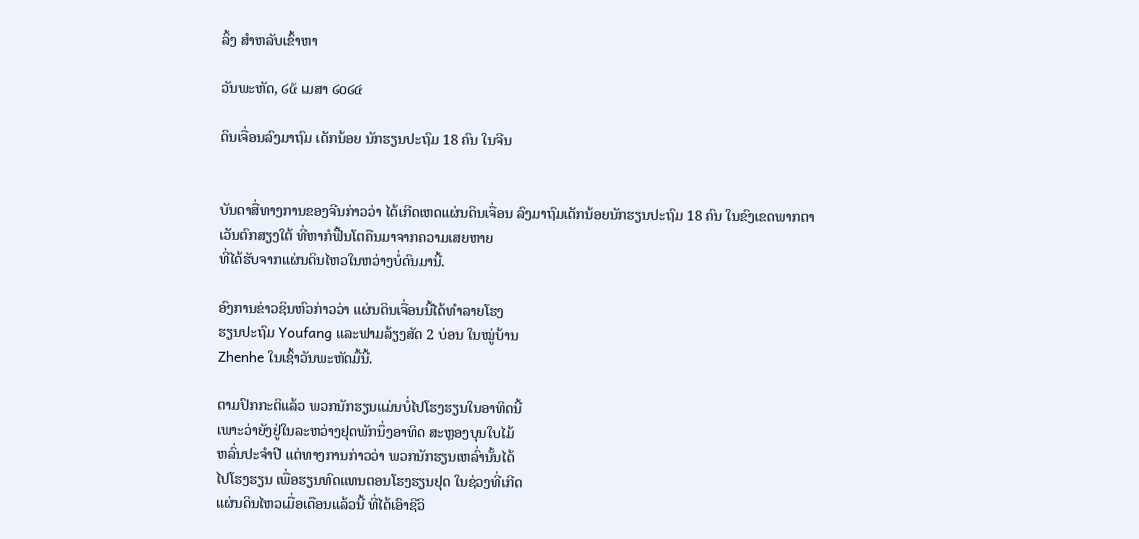ລິ້ງ ສຳຫລັບເຂົ້າຫາ

ວັນພະຫັດ, ໒໕ ເມສາ ໒໐໒໔

ດິນເຈື່ອນລົງມາຖົມ ເດັກນ້ອຍ ນັກຮຽນປະຖົມ 18 ຄົນ ໃນຈີນ


ບັນດາສື່ທາງການຂອງຈີນກ່າວວ່າ ໄດ້ເກີດເຫດແຜ່ນດິນເຈື່ອນ ລົງມາຖົມເດັກນ້ອຍນັກຮຽນປະຖົມ 18 ຄົນ ໃນຂົງເຂດພາກຕາ
ເວັນຕົກສຽງໃຕ້ ທີ່ຫາກໍຟື້ນໂຕຄືນມາຈາກຄວາມເສຍຫາຍ
ທີ່ໄດ້ຮັບຈາກແຜ່ນດິນໄຫວໃນຫວ່າງບໍ່ດົນມານີ້.

ອົງການຂ່າວຊິນຫົວກ່າວວ່າ ແຜ່ນດິນເຈື່ອນນີ້ໄດ້ທໍາລາຍໂຮງ
ຮຽນປະຖົມ Youfang ແລະຟາມລ້ຽງສັດ 2 ບ່ອນ ໃນໝູ່ບ້ານ
Zhenhe ໃນເຊົ້າວັນພະຫັດມື້ນີ້.

ຕາມປົກກະຕິແລ້ວ ພວກນັກຮຽນແມ່ນບໍ່ໄປໂຮງຮຽນໃນອາທິດນີ້
ເພາະວ່າຍັງຢູ່ໃນລະຫວ່າງຢຸດພັກນຶ່ງອາທິດ ສະຫຼອງບຸນໃບໄມ້
ຫລົ່ນປະຈໍາປີ ແຕ່ທາງການກ່າວວ່າ ພວກນັກຮຽນເຫລົ່ານັ້ນໄດ້
ໄປໂຮງຮຽນ ເພື່ອຮຽນທົດແທນຕອນໂຮງຮຽນຢຸດ ໃນຊ່ວງທີ່ເກີດ
ແຜ່ນດິນໄຫວເມື່ອເດືອນແລ້ວນີ້ ທີ່ໄດ້ເອົາຊີວິ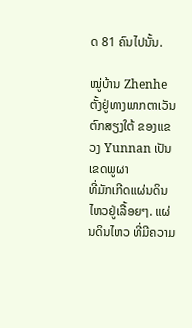ດ 81 ຄົນໄປນັ້ນ.

ໝູ່ບ້ານ Zhenhe ຕັ້ງຢູ່ທາງພາກຕາເວັນຕົກສຽງໃຕ້ ຂອງແຂວງ Yunnan ເປັນເຂດພູຜາ
ທີ່ມັກເກີດແຜ່ນດິນໄຫວຢູ່ເລື້ອຍໆ. ແຜ່ນດິນໄຫວ ທີ່ມີຄວາມ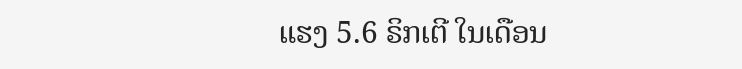ແຮງ 5.6 ຣິກເຕີ ໃນເດືອນ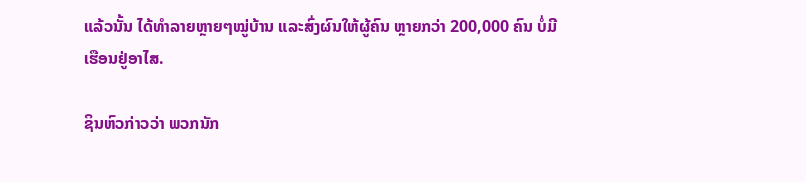ແລ້ວນັ້ນ ໄດ້ທໍາລາຍຫຼາຍໆໝູ່ບ້ານ ແລະສົ່ງຜົນໃຫ້ຜູ້ຄົນ ຫຼາຍກວ່າ 200,000 ຄົນ ບໍ່ມີ
ເຮືອນຢູ່ອາໄສ.

ຊິນຫົວກ່າວວ່າ ພວກນັກ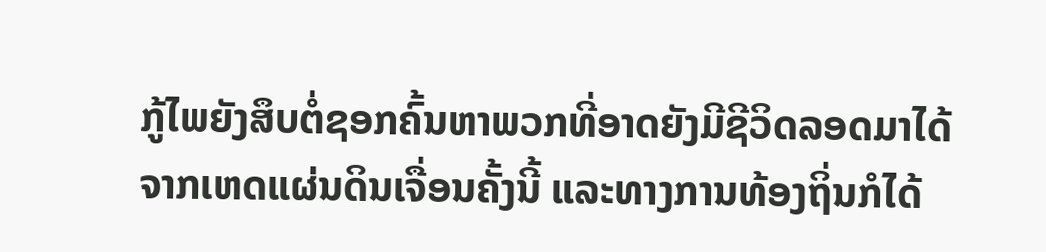ກູ້ໄພຍັງສຶບຕໍ່ຊອກຄົ້ນຫາພວກທີ່ອາດຍັງມີຊີວິດລອດມາໄດ້
ຈາກເຫດແຜ່ນດິນເຈື່ອນຄັ້ງນີ້ ແລະທາງການທ້ອງຖິ່ນກໍໄດ້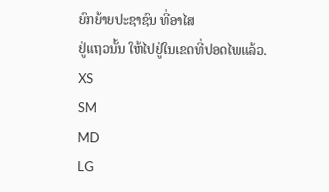ຍົກຍ້າຍປະຊາຊົນ ທີ່ອາໄສ
ຢູ່ແຖວນັ້ນ ໃຫ້ໄປຢູ່ໃນເຂດທີ່ປອດໄພແລ້ວ.
XS
SM
MD
LG